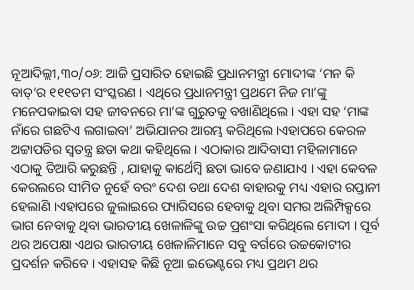ନୂଆଦିଲ୍ଲୀ,୩୦/୦୬: ଆଜି ପ୍ରସାରିତ ହୋଇଛି ପ୍ରଧାନମନ୍ତ୍ରୀ ମୋଦୀଙ୍କ ‘ମନ କି ବାତ୍’ର ୧୧୧ତମ ସଂସ୍କରଣ । ଏଥିରେ ପ୍ରଧାନମନ୍ତ୍ରୀ ପ୍ରଥମେ ନିଜ ମା’ଙ୍କୁ ମନେପକାଇବା ସହ ଜୀବନରେ ମା’ଙ୍କ ଗୁରୁତକୁ ବଖାଣିଥିଲେ । ଏହା ସହ ‘ମାଙ୍କ ନାଁରେ ଗଛଟିଏ ଲଗାଇବା’ ଅଭିଯାନର ଆରମ୍ଭ କରିଥିଲେ ।ଏହାପରେ କେରଳ ଅଟ୍ଟାପଡିର ସ୍ୱତନ୍ତ୍ର ଛତା କଥା କହିଥିଲେ । ଏଠାକାର ଆଦିବାସୀ ମହିଳାମାନେ ଏଠାକୁ ତିଆରି କରୁଛନ୍ତି , ଯାହାକୁ କାର୍ଥେମ୍ବି ଛତା ଭାବେ ଜଣାଯାଏ । ଏହା କେବଳ କେରଲରେ ସୀମିତ ନୁହେଁ ବରଂ ଦେଶ ତଥା ଦେଶ ବାହାରକୁ ମଧ୍ୟ ଏହାର ରପ୍ତାନୀ ହେଲାଣି ।ଏହାପରେ ଜୁଲାଇରେ ପ୍ୟାରିସରେ ହେବାକୁ ଥିବା ସମର ଅଲିମ୍ପିକ୍ସରେ ଭାଗ ନେବାକୁ ଥିବା ଭାରତୀୟ ଖେଳାଳିଙ୍କୁ ଉଚ୍ଚ ପ୍ରଶଂସା କରିଥିଲେ ମୋଦୀ । ପୂର୍ବ ଥର ଅପେକ୍ଷା ଏଥର ଭାରତୀୟ ଖେଳାଳିମାନେ ସବୁ ବର୍ଗରେ ଉଚ୍ଚକୋଟୀର ପ୍ରଦର୍ଶନ କରିବେ । ଏହାସହ କିଛି ନୂଆ ଇଭେଣ୍ଟରେ ମଧ୍ୟ ପ୍ରଥମ ଥର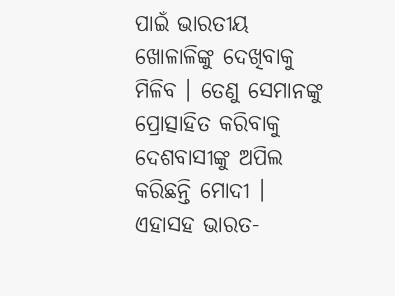ପାଇଁ ଭାରତୀୟ ଖୋଳାଳିଙ୍କୁ ଦେଖିବାକୁ ମିଳିବ । ତେଣୁ ସେମାନଙ୍କୁ ପ୍ରୋତ୍ସାହିତ କରିବାକୁ ଦେଶବାସୀଙ୍କୁ ଅପିଲ କରିଛନ୍ତି ମୋଦୀ । ଏହାସହ ଭାରତ-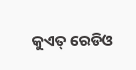କୁଏତ୍ ରେଡିଓ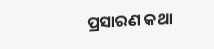ପ୍ରସାରଣ କଥା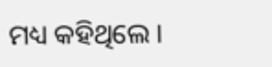ମଧ୍ୟ କହିଥିଲେ ।